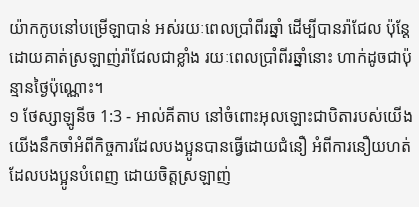យ៉ាកកូបនៅបម្រើឡាបាន់ អស់រយៈពេលប្រាំពីរឆ្នាំ ដើម្បីបានរ៉ាជែល ប៉ុន្តែ ដោយគាត់ស្រឡាញ់រ៉ាជែលជាខ្លាំង រយៈពេលប្រាំពីរឆ្នាំនោះ ហាក់ដូចជាប៉ុន្មានថ្ងៃប៉ុណ្ណោះ។
១ ថែស្សាឡូនីច 1:3 - អាល់គីតាប នៅចំពោះអុលឡោះជាបិតារបស់យើង យើងនឹកចាំអំពីកិច្ចការដែលបងប្អូនបានធ្វើដោយជំនឿ អំពីការនឿយហត់ដែលបងប្អូនបំពេញ ដោយចិត្ដស្រឡាញ់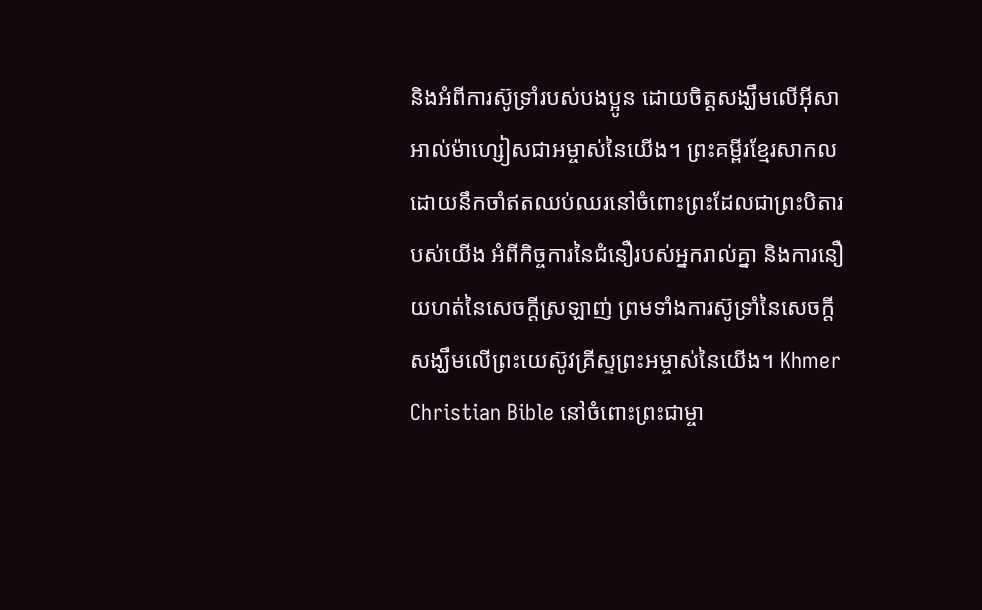និងអំពីការស៊ូទ្រាំរបស់បងប្អូន ដោយចិត្ដសង្ឃឹមលើអ៊ីសាអាល់ម៉ាហ្សៀសជាអម្ចាស់នៃយើង។ ព្រះគម្ពីរខ្មែរសាកល ដោយនឹកចាំឥតឈប់ឈរនៅចំពោះព្រះដែលជាព្រះបិតារបស់យើង អំពីកិច្ចការនៃជំនឿរបស់អ្នករាល់គ្នា និងការនឿយហត់នៃសេចក្ដីស្រឡាញ់ ព្រមទាំងការស៊ូទ្រាំនៃសេចក្ដីសង្ឃឹមលើព្រះយេស៊ូវគ្រីស្ទព្រះអម្ចាស់នៃយើង។ Khmer Christian Bible នៅចំពោះព្រះជាម្ចា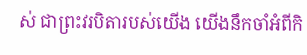ស់ ជាព្រះវរបិតារបស់យើង យើងនឹកចាំអំពីកិ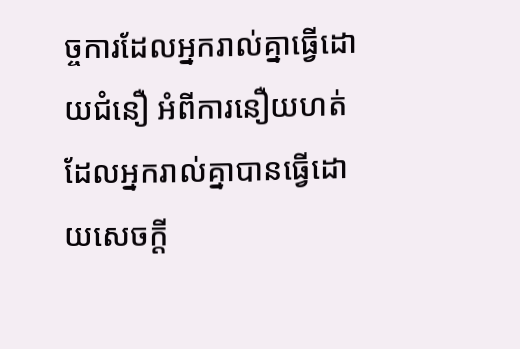ច្ចការដែលអ្នករាល់គ្នាធ្វើដោយជំនឿ អំពីការនឿយហត់ដែលអ្នករាល់គ្នាបានធ្វើដោយសេចក្ដី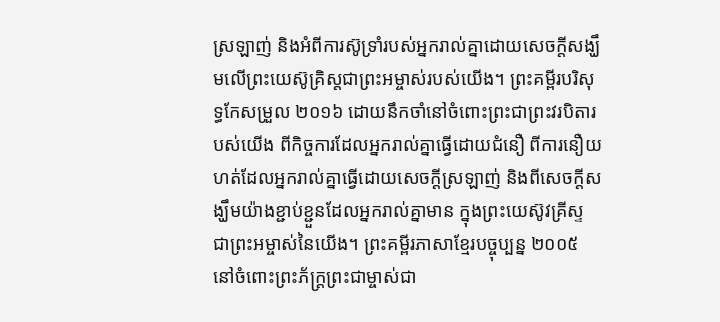ស្រឡាញ់ និងអំពីការស៊ូទ្រាំរបស់អ្នករាល់គ្នាដោយសេចក្ដីសង្ឃឹមលើព្រះយេស៊ូគ្រិស្ដជាព្រះអម្ចាស់របស់យើង។ ព្រះគម្ពីរបរិសុទ្ធកែសម្រួល ២០១៦ ដោយនឹកចាំនៅចំពោះព្រះជាព្រះវរបិតារបស់យើង ពីកិច្ចការដែលអ្នករាល់គ្នាធ្វើដោយជំនឿ ពីការនឿយហត់ដែលអ្នករាល់គ្នាធ្វើដោយសេចក្ដីស្រឡាញ់ និងពីសេចក្ដីសង្ឃឹមយ៉ាងខ្ជាប់ខ្ជួនដែលអ្នករាល់គ្នាមាន ក្នុងព្រះយេស៊ូវគ្រីស្ទ ជាព្រះអម្ចាស់នៃយើង។ ព្រះគម្ពីរភាសាខ្មែរបច្ចុប្បន្ន ២០០៥ នៅចំពោះព្រះភ័ក្ត្រព្រះជាម្ចាស់ជា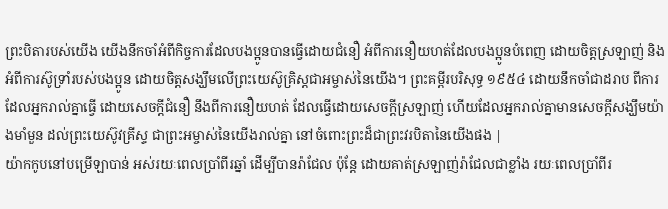ព្រះបិតារបស់យើង យើងនឹកចាំអំពីកិច្ចការដែលបងប្អូនបានធ្វើដោយជំនឿ អំពីការនឿយហត់ដែលបងប្អូនបំពេញ ដោយចិត្តស្រឡាញ់ និងអំពីការស៊ូទ្រាំរបស់បងប្អូន ដោយចិត្តសង្ឃឹមលើព្រះយេស៊ូគ្រិស្តជាអម្ចាស់នៃយើង។ ព្រះគម្ពីរបរិសុទ្ធ ១៩៥៤ ដោយនឹកចាំជាដរាប ពីការដែលអ្នករាល់គ្នាធ្វើ ដោយសេចក្ដីជំនឿ នឹងពីការនឿយហត់ ដែលធ្វើដោយសេចក្ដីស្រឡាញ់ ហើយដែលអ្នករាល់គ្នាមានសេចក្ដីសង្ឃឹមយ៉ាងមាំមួន ដល់ព្រះយេស៊ូវគ្រីស្ទ ជាព្រះអម្ចាស់នៃយើងរាល់គ្នា នៅចំពោះព្រះដ៏ជាព្រះវរបិតានៃយើងផង |
យ៉ាកកូបនៅបម្រើឡាបាន់ អស់រយៈពេលប្រាំពីរឆ្នាំ ដើម្បីបានរ៉ាជែល ប៉ុន្តែ ដោយគាត់ស្រឡាញ់រ៉ាជែលជាខ្លាំង រយៈពេលប្រាំពីរ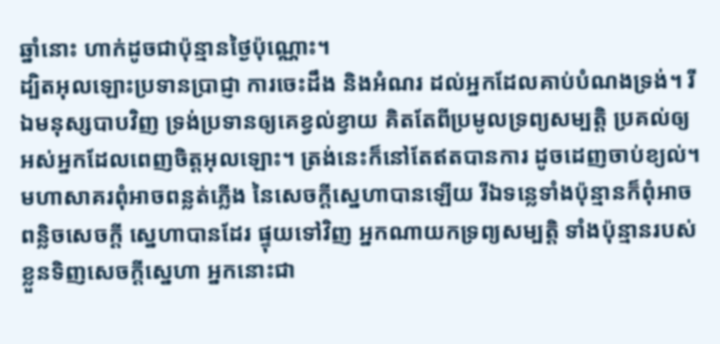ឆ្នាំនោះ ហាក់ដូចជាប៉ុន្មានថ្ងៃប៉ុណ្ណោះ។
ដ្បិតអុលឡោះប្រទានប្រាជ្ញា ការចេះដឹង និងអំណរ ដល់អ្នកដែលគាប់បំណងទ្រង់។ រីឯមនុស្សបាបវិញ ទ្រង់ប្រទានឲ្យគេខ្វល់ខ្វាយ គិតតែពីប្រមូលទ្រព្យសម្បត្តិ ប្រគល់ឲ្យអស់អ្នកដែលពេញចិត្តអុលឡោះ។ ត្រង់នេះក៏នៅតែឥតបានការ ដូចដេញចាប់ខ្យល់។
មហាសាគរពុំអាចពន្លត់ភ្លើង នៃសេចក្ដីស្នេហាបានឡើយ រីឯទន្លេទាំងប៉ុន្មានក៏ពុំអាចពន្លិចសេចក្ដី ស្នេហាបានដែរ ផ្ទុយទៅវិញ អ្នកណាយកទ្រព្យសម្បត្តិ ទាំងប៉ុន្មានរបស់ខ្លួនទិញសេចក្ដីស្នេហា អ្នកនោះជា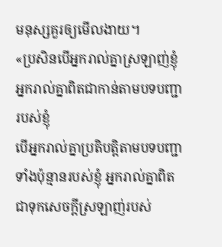មនុស្សគួរឲ្យមើលងាយ។
«ប្រសិនបើអ្នករាល់គ្នាស្រឡាញ់ខ្ញុំ អ្នករាល់គ្នាពិតជាកាន់តាមបទបញ្ជារបស់ខ្ញុំ
បើអ្នករាល់គ្នាប្រតិបត្ដិតាមបទបញ្ជាទាំងប៉ុន្មានរបស់ខ្ញុំ អ្នករាល់គ្នាពិតជាទុកសេចក្ដីស្រឡាញ់របស់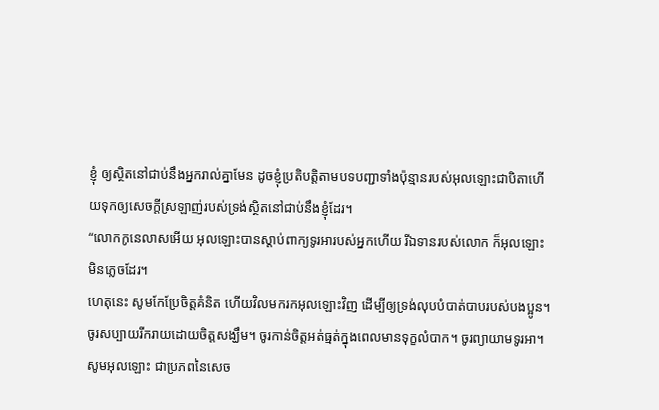ខ្ញុំ ឲ្យស្ថិតនៅជាប់នឹងអ្នករាល់គ្នាមែន ដូចខ្ញុំប្រតិបត្ដិតាមបទបញ្ជាទាំងប៉ុន្មានរបស់អុលឡោះជាបិតាហើយទុកឲ្យសេចក្ដីស្រឡាញ់របស់ទ្រង់ស្ថិតនៅជាប់នឹងខ្ញុំដែរ។
“លោកកូនេលាសអើយ អុលឡោះបានស្តាប់ពាក្យទូរអារបស់អ្នកហើយ រីឯទានរបស់លោក ក៏អុលឡោះមិនភ្លេចដែរ។
ហេតុនេះ សូមកែប្រែចិត្ដគំនិត ហើយវិលមករកអុលឡោះវិញ ដើម្បីឲ្យទ្រង់លុបបំបាត់បាបរបស់បងប្អូន។
ចូរសប្បាយរីករាយដោយចិត្ដសង្ឃឹម។ ចូរកាន់ចិត្ដអត់ធ្មត់ក្នុងពេលមានទុក្ខលំបាក។ ចូរព្យាយាមទូរអា។
សូមអុលឡោះ ជាប្រភពនៃសេច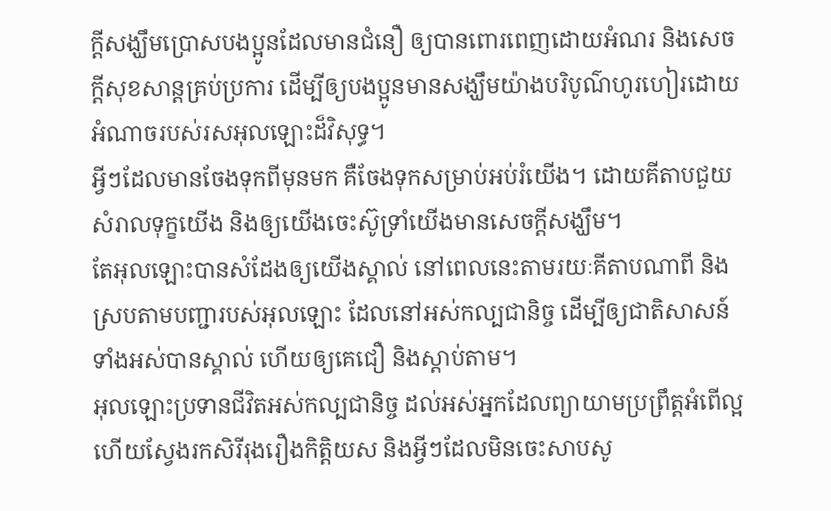ក្ដីសង្ឃឹមប្រោសបងប្អូនដែលមានជំនឿ ឲ្យបានពោរពេញដោយអំណរ និងសេចក្ដីសុខសាន្ដគ្រប់ប្រការ ដើម្បីឲ្យបងប្អូនមានសង្ឃឹមយ៉ាងបរិបូណ៌ហូរហៀរដោយអំណាចរបស់រសអុលឡោះដ៏វិសុទ្ធ។
អ្វីៗដែលមានចែងទុកពីមុនមក គឺចែងទុកសម្រាប់អប់រំយើង។ ដោយគីតាបជួយសំរាលទុក្ខយើង និងឲ្យយើងចេះស៊ូទ្រាំយើងមានសេចក្ដីសង្ឃឹម។
តែអុលឡោះបានសំដែងឲ្យយើងស្គាល់ នៅពេលនេះតាមរយៈគីតាបណាពី និងស្របតាមបញ្ជារបស់អុលឡោះ ដែលនៅអស់កល្បជានិច្ច ដើម្បីឲ្យជាតិសាសន៍ទាំងអស់បានស្គាល់ ហើយឲ្យគេជឿ និងស្ដាប់តាម។
អុលឡោះប្រទានជីវិតអស់កល្បជានិច្ច ដល់អស់អ្នកដែលព្យាយាមប្រព្រឹត្ដអំពើល្អ ហើយស្វែងរកសិរីរុងរឿងកិត្ដិយស និងអ្វីៗដែលមិនចេះសាបសូ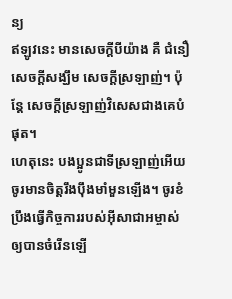ន្យ
ឥឡូវនេះ មានសេចក្ដីបីយ៉ាង គឺ ជំនឿ សេចក្ដីសង្ឃឹម សេចក្ដីស្រឡាញ់។ ប៉ុន្ដែ សេចក្ដីស្រឡាញ់វិសេសជាងគេបំផុត។
ហេតុនេះ បងប្អូនជាទីស្រឡាញ់អើយ ចូរមានចិត្ដរឹងប៉ឹងមាំមួនឡើង។ ចូរខំប្រឹងធ្វើកិច្ចការរបស់អ៊ីសាជាអម្ចាស់ ឲ្យបានចំរើនឡើ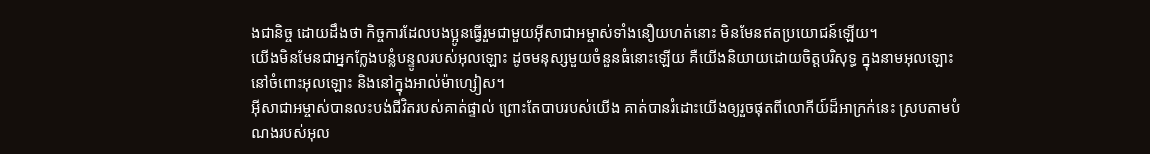ងជានិច្ច ដោយដឹងថា កិច្ចការដែលបងប្អូនធ្វើរួមជាមួយអ៊ីសាជាអម្ចាស់ទាំងនឿយហត់នោះ មិនមែនឥតប្រយោជន៍ឡើយ។
យើងមិនមែនជាអ្នកក្លែងបន្លំបន្ទូលរបស់អុលឡោះ ដូចមនុស្សមួយចំនួនធំនោះឡើយ គឺយើងនិយាយដោយចិត្តបរិសុទ្ធ ក្នុងនាមអុលឡោះ នៅចំពោះអុលឡោះ និងនៅក្នុងអាល់ម៉ាហ្សៀស។
អ៊ីសាជាអម្ចាស់បានលះបង់ជីវិតរបស់គាត់ផ្ទាល់ ព្រោះតែបាបរបស់យើង គាត់បានរំដោះយើងឲ្យរួចផុតពីលោកីយ៍ដ៏អាក្រក់នេះ ស្របតាមបំណងរបស់អុល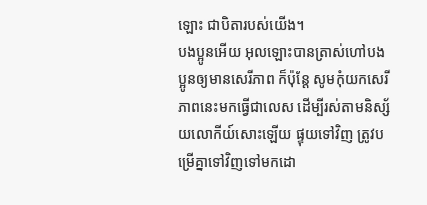ឡោះ ជាបិតារបស់យើង។
បងប្អូនអើយ អុលឡោះបានត្រាស់ហៅបងប្អូនឲ្យមានសេរីភាព ក៏ប៉ុន្ដែ សូមកុំយកសេរីភាពនេះមកធ្វើជាលេស ដើម្បីរស់តាមនិស្ស័យលោកីយ៍សោះឡើយ ផ្ទុយទៅវិញ ត្រូវបម្រើគ្នាទៅវិញទៅមកដោ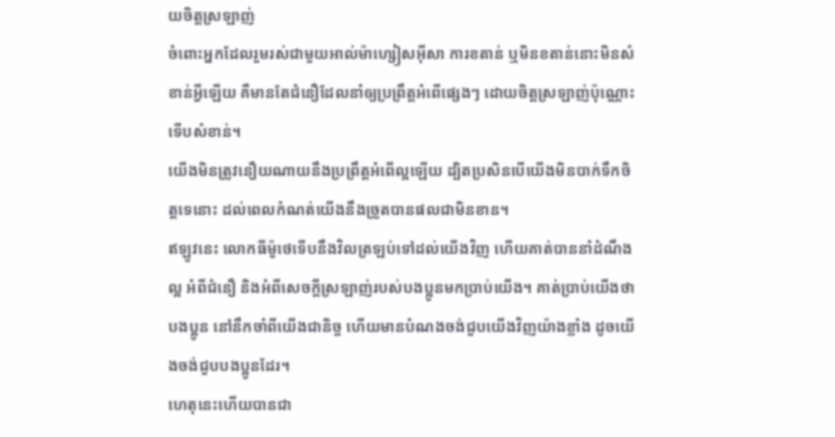យចិត្ដស្រឡាញ់
ចំពោះអ្នកដែលរួមរស់ជាមួយអាល់ម៉ាហ្សៀសអ៊ីសា ការខតាន់ ឬមិនខតាន់នោះមិនសំខាន់អ្វីឡើយ គឺមានតែជំនឿដែលនាំឲ្យប្រព្រឹត្ដអំពើផ្សេងៗ ដោយចិត្ដស្រឡាញ់ប៉ុណ្ណោះទើបសំខាន់។
យើងមិនត្រូវនឿយណាយនឹងប្រព្រឹត្ដអំពើល្អឡើយ ដ្បិតប្រសិនបើយើងមិនបាក់ទឹកចិត្ដទេនោះ ដល់ពេលកំណត់យើងនឹងច្រូតបានផលជាមិនខាន។
ឥឡូវនេះ លោកធីម៉ូថេទើបនឹងវិលត្រឡប់ទៅដល់យើងវិញ ហើយគាត់បាននាំដំណឹងល្អ អំពីជំនឿ និងអំពីសេចក្ដីស្រឡាញ់របស់បងប្អូនមកប្រាប់យើង។ គាត់ប្រាប់យើងថាបងប្អូន នៅនឹកចាំពីយើងជានិច្ច ហើយមានបំណងចង់ជួបយើងវិញយ៉ាងខ្លាំង ដូចយើងចង់ជួបបងប្អូនដែរ។
ហេតុនេះហើយបានជា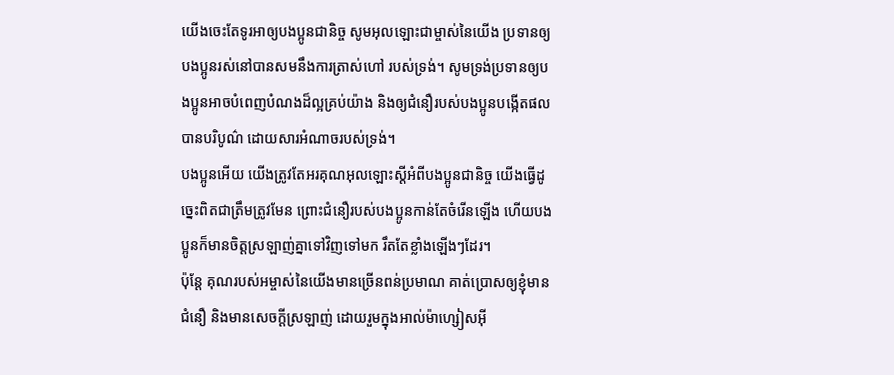យើងចេះតែទូរអាឲ្យបងប្អូនជានិច្ច សូមអុលឡោះជាម្ចាស់នៃយើង ប្រទានឲ្យបងប្អូនរស់នៅបានសមនឹងការត្រាស់ហៅ របស់ទ្រង់។ សូមទ្រង់ប្រទានឲ្យបងប្អូនអាចបំពេញបំណងដ៏ល្អគ្រប់យ៉ាង និងឲ្យជំនឿរបស់បងប្អូនបង្កើតផលបានបរិបូណ៌ ដោយសារអំណាចរបស់ទ្រង់។
បងប្អូនអើយ យើងត្រូវតែអរគុណអុលឡោះស្ដីអំពីបងប្អូនជានិច្ច យើងធ្វើដូច្នេះពិតជាត្រឹមត្រូវមែន ព្រោះជំនឿរបស់បងប្អូនកាន់តែចំរើនឡើង ហើយបងប្អូនក៏មានចិត្ដស្រឡាញ់គ្នាទៅវិញទៅមក រឹតតែខ្លាំងឡើងៗដែរ។
ប៉ុន្ដែ គុណរបស់អម្ចាស់នៃយើងមានច្រើនពន់ប្រមាណ គាត់ប្រោសឲ្យខ្ញុំមានជំនឿ និងមានសេចក្ដីស្រឡាញ់ ដោយរួមក្នុងអាល់ម៉ាហ្សៀសអ៊ី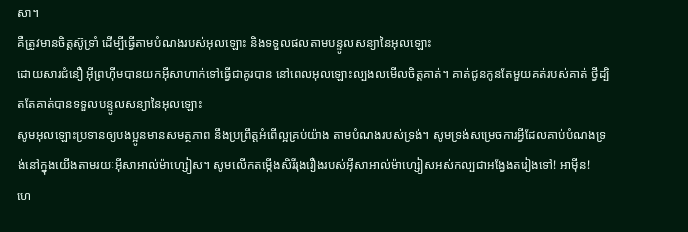សា។
គឺត្រូវមានចិត្ដស៊ូទ្រាំ ដើម្បីធ្វើតាមបំណងរបស់អុលឡោះ និងទទួលផលតាមបន្ទូលសន្យានៃអុលឡោះ
ដោយសារជំនឿ អ៊ីព្រហ៊ីមបានយកអ៊ីសាហាក់ទៅធ្វើជាគូរបាន នៅពេលអុលឡោះល្បងលមើលចិត្ដគាត់។ គាត់ជូនកូនតែមួយគត់របស់គាត់ ថ្វីដ្បិតតែគាត់បានទទួលបន្ទូលសន្យានៃអុលឡោះ
សូមអុលឡោះប្រទានឲ្យបងប្អូនមានសមត្ថភាព នឹងប្រព្រឹត្ដអំពើល្អគ្រប់យ៉ាង តាមបំណងរបស់ទ្រង់។ សូមទ្រង់សម្រេចការអ្វីដែលគាប់បំណងទ្រង់នៅក្នុងយើងតាមរយៈអ៊ីសាអាល់ម៉ាហ្សៀស។ សូមលើកតម្កើងសិរីរុងរឿងរបស់អ៊ីសាអាល់ម៉ាហ្សៀសអស់កល្បជាអង្វែងតរៀងទៅ! អាម៉ីន!
ហេ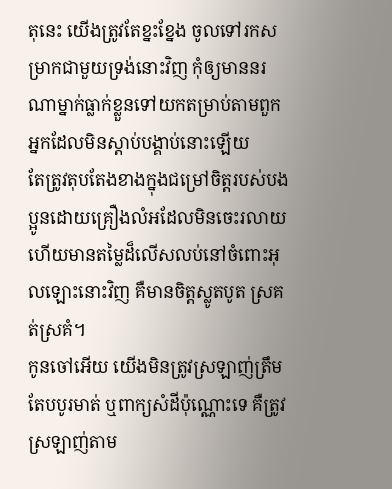តុនេះ យើងត្រូវតែខ្នះខ្នែង ចូលទៅរកសម្រាកជាមួយទ្រង់នោះវិញ កុំឲ្យមាននរណាម្នាក់ធ្លាក់ខ្លួនទៅយកតម្រាប់តាមពួកអ្នកដែលមិនស្ដាប់បង្គាប់នោះឡើយ
តែត្រូវតុបតែងខាងក្នុងជម្រៅចិត្ដរបស់បងប្អូនដោយគ្រឿងលំអដែលមិនចេះរលាយ ហើយមានតម្លៃដ៏លើសលប់នៅចំពោះអុលឡោះនោះវិញ គឺមានចិត្ដស្លូតបូត ស្រគត់ស្រគំ។
កូនចៅអើយ យើងមិនត្រូវស្រឡាញ់ត្រឹមតែបបូរមាត់ ឬពាក្យសំដីប៉ុណ្ណោះទេ គឺត្រូវស្រឡាញ់តាម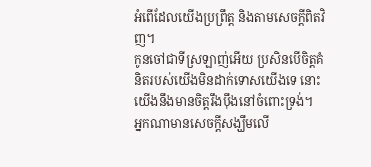អំពើដែលយើងប្រព្រឹត្ដ និងតាមសេចក្ដីពិតវិញ។
កូនចៅជាទីស្រឡាញ់អើយ ប្រសិនបើចិត្ដគំនិតរបស់យើងមិនដាក់ទោសយើងទេ នោះយើងនឹងមានចិត្ដរឹងប៉ឹងនៅចំពោះទ្រង់។
អ្នកណាមានសេចក្ដីសង្ឃឹមលើ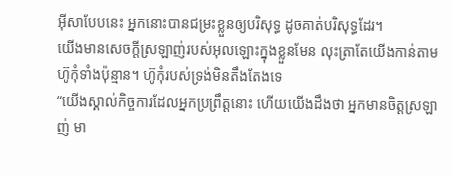អ៊ីសាបែបនេះ អ្នកនោះបានជម្រះខ្លួនឲ្យបរិសុទ្ធ ដូចគាត់បរិសុទ្ធដែរ។
យើងមានសេចក្ដីស្រឡាញ់របស់អុលឡោះក្នុងខ្លួនមែន លុះត្រាតែយើងកាន់តាមហ៊ូកុំទាំងប៉ុន្មាន។ ហ៊ូកុំរបស់ទ្រង់មិនតឹងតែងទេ
“យើងស្គាល់កិច្ចការដែលអ្នកប្រព្រឹត្ដនោះ ហើយយើងដឹងថា អ្នកមានចិត្ដស្រឡាញ់ មា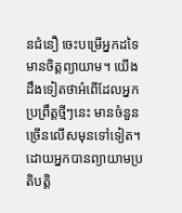នជំនឿ ចេះបម្រើអ្នកដទៃ មានចិត្ដព្យាយាម។ យើងដឹងទៀតថាអំពើដែលអ្នកប្រព្រឹត្ដថ្មីៗនេះ មានចំនួនច្រើនលើសមុនទៅទៀត។
ដោយអ្នកបានព្យាយាមប្រតិបត្ដិ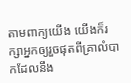តាមពាក្យយើង យើងក៏រក្សាអ្នកឲ្យរួចផុតពីគ្រាលំបាកដែលនឹង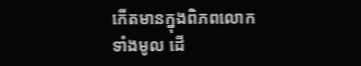កើតមានក្នុងពិភពលោកទាំងមូល ដើ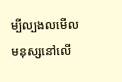ម្បីល្បងលមើលមនុស្សនៅលើ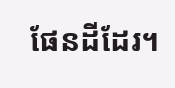ផែនដីដែរ។